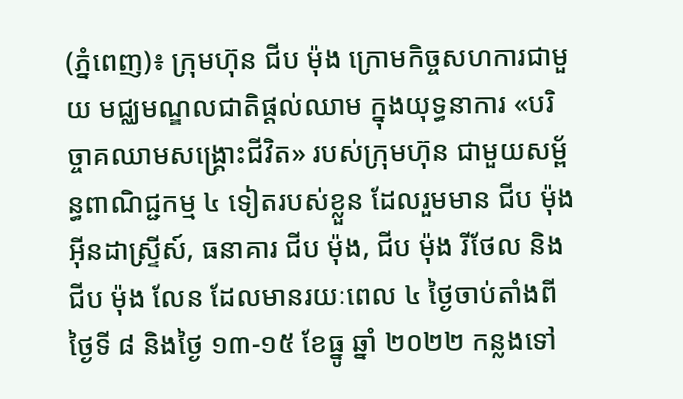(ភ្នំពេញ)៖ ក្រុមហ៊ុន ជីប ម៉ុង ក្រោមកិច្ចសហការជាមួយ មជ្ឈមណ្ឌលជាតិផ្ដល់ឈាម ក្នុងយុទ្ធនាការ «បរិច្ចាគឈាមសង្គ្រោះជីវិត» របស់ក្រុមហ៊ុន ជាមួយសម្ព័ន្ធពាណិជ្ជកម្ម ៤ ទៀតរបស់ខ្លួន ដែលរួមមាន ជីប ម៉ុង អ៊ីនដាស្រ្ទីស៍, ធនាគារ ជីប ម៉ុង, ជីប ម៉ុង រីថែល និង ជីប ម៉ុង លែន ដែលមានរយៈពេល ៤ ថ្ងៃចាប់តាំងពីថ្ងៃទី ៨ និងថ្ងៃ ១៣-១៥ ខែធ្នូ ឆ្នាំ ២០២២ កន្លងទៅ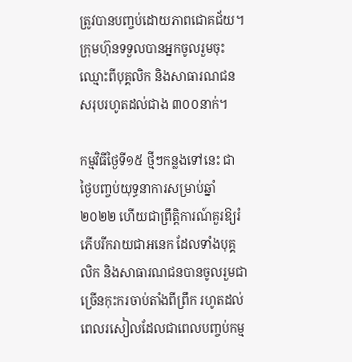ត្រូវបានបញ្ចប់ដោយភាពជោគជ័យ។ ក្រុមហ៊ុនទទួលបានអ្នកចូលរួមចុះឈ្មោះពីបុគ្គលិក និងសាធារណជន សរុបរហូតដល់ជាង ៣០០នាក់។

កម្មវិធីថ្ងៃទី១៥ ថ្មីៗកន្លងទៅនេះ ជាថ្ងៃបញ្ចប់យុទ្ធនាការសម្រាប់ឆ្នាំ ២០២២ ហើយជាព្រឹត្តិការណ៍គួរឱ្យរំភើបរីករាយជាអនេក ដែលទាំងបុគ្គលិក និងសាធារណជនបានចូលរួមជាច្រើនកុះករចាប់តាំងពីព្រឹក រហូតដល់ពេលរសៀលដែលជាពេលបញ្ចប់កម្ម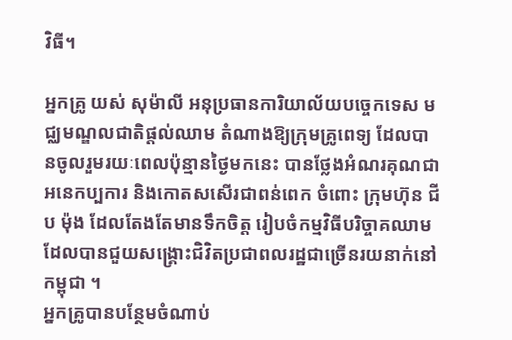វិធី។

អ្នកគ្រូ យស់ សុម៉ាលី អនុប្រធានការិយាល័យបច្ចេកទេស មជ្ឈមណ្ឌលជាតិផ្ដល់ឈាម តំណាងឱ្យក្រុមគ្រូពេទ្យ ដែលបានចូលរួមរយៈពេលប៉ុន្មានថ្ងៃមកនេះ បានថ្លែងអំណរគុណជា អនេកប្បការ និងកោតសសើរជាពន់ពេក ចំពោះ ក្រុមហ៊ុន ជីប ម៉ុង ដែលតែងតែមានទឹកចិត្ត រៀបចំកម្មវិធីបរិច្ចាគឈាម ដែលបានជួយសង្រ្គោះជិវិតប្រជាពលរដ្ឋជាច្រើនរយនាក់នៅកម្ពុជា ។
អ្នកគ្រូបានបន្ថែមចំណាប់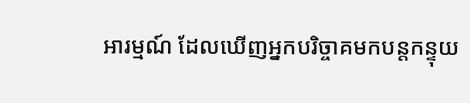អារម្មណ៍ ដែលឃើញអ្នកបរិច្ចាគមកបន្តកន្ទុយ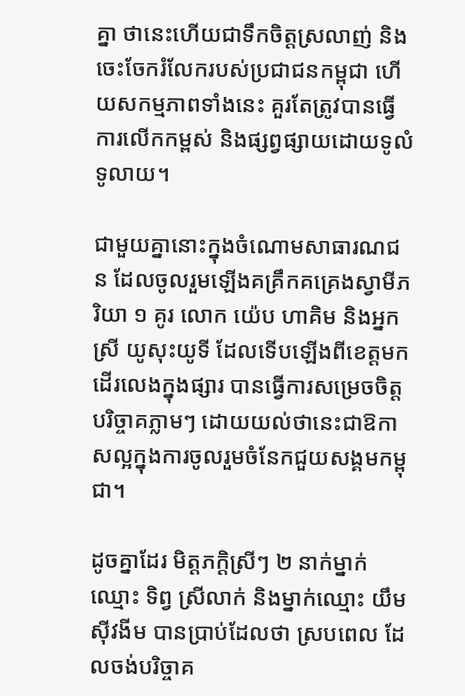គ្នា ថានេះហើយជាទឹកចិត្តស្រលាញ់ និងចេះចែករំលែករបស់ប្រជាជនកម្ពុជា ហើយសកម្មភាពទាំងនេះ គួរតែត្រូវបានធ្វើការលើកកម្ពស់ និងផ្សព្វផ្សាយដោយទូលំទូលាយ។

ជាមួយគ្នានោះក្នុងចំណោមសាធារណជន ដែលចូលរួមឡើងគគ្រឹកគគ្រេងស្វាមីភរិយា ១ គូរ លោក យ៉េប ហាគិម និងអ្នកស្រី យូសុះយូទី ដែលទើបឡើងពីខេត្តមកដើរលេងក្នុងផ្សារ បានធ្វើការសម្រេចចិត្តបរិច្ចាគភ្លាមៗ ដោយយល់ថានេះជាឱកាសល្អក្នុងការចូលរួមចំនែកជួយសង្គមកម្ពុជា។

ដូចគ្នាដែរ មិត្តភក្តិស្រីៗ ២ នាក់ម្នាក់ឈ្មោះ ទិព្វ ស្រីលាក់ និងម្នាក់ឈ្មោះ យឹម ស៊ីវងីម បានប្រាប់ដែលថា ស្របពេល ដែលចង់បរិច្ចាគ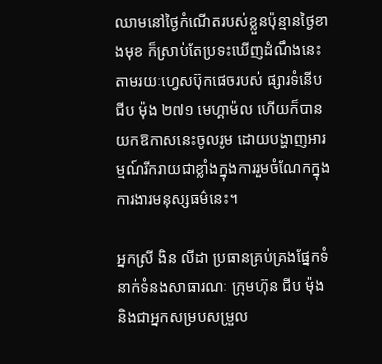ឈាមនៅថ្ងៃកំណើតរបស់ខ្លួនប៉ុន្មានថ្ងៃខាងមុខ ក៏ស្រាប់តែប្រទះឃើញដំណឹងនេះតាមរយៈហ្វេសប៊ុកផេចរបស់ ផ្សារទំនើប ជីប ម៉ុង ២៧១ មេហ្គាម៉ល ហើយក៏បានយកឱកាសនេះចូលរូម ដោយបង្ហាញអារម្មណ៍រីករាយជាខ្លាំងក្នុងការរួមចំណែកក្នុងការងារមនុស្សធម៌នេះ។

អ្នកស្រី ងិន លីដា ប្រធានគ្រប់គ្រងផ្នែកទំនាក់ទំនងសាធារណៈ ក្រុមហ៊ុន ជីប ម៉ុង និងជាអ្នកសម្របសម្រួល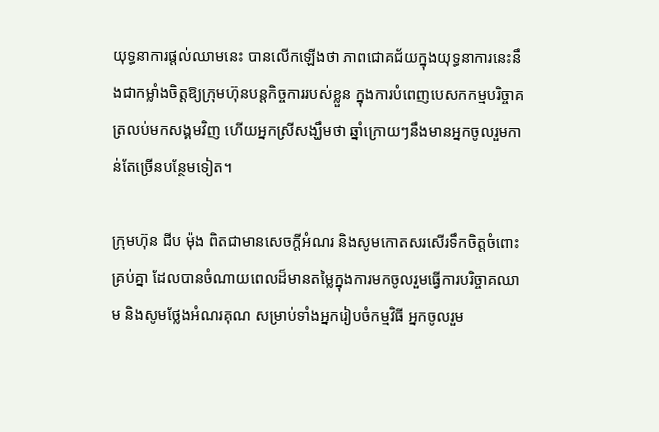យុទ្ធនាការផ្ដល់ឈាមនេះ បានលើកឡើងថា ភាពជោគជ័យក្នុងយុទ្ធនាការនេះនឹងជាកម្លាំងចិត្តឱ្យក្រុមហ៊ុនបន្តកិច្ចការរបស់ខ្លួន ក្នុងការបំពេញបេសកកម្មបរិច្ចាគត្រលប់មកសង្គមវិញ ហើយអ្នកស្រីសង្ឃឹមថា ឆ្នាំក្រោយៗនឹងមានអ្នកចូលរួមកាន់តែច្រើនបន្ថែមទៀត។

ក្រុមហ៊ុន ជីប ម៉ុង ពិតជាមានសេចក្ដីអំណរ និងសូមកោតសរសើរទឹកចិត្តចំពោះគ្រប់គ្នា ដែលបានចំណាយពេលដ៏មានតម្លៃក្នុងការមកចូលរួមធ្វើការបរិច្ចាគឈាម និងសូមថ្លែងអំណរគុណ សម្រាប់ទាំងអ្នករៀបចំកម្មវិធី អ្នកចូលរួម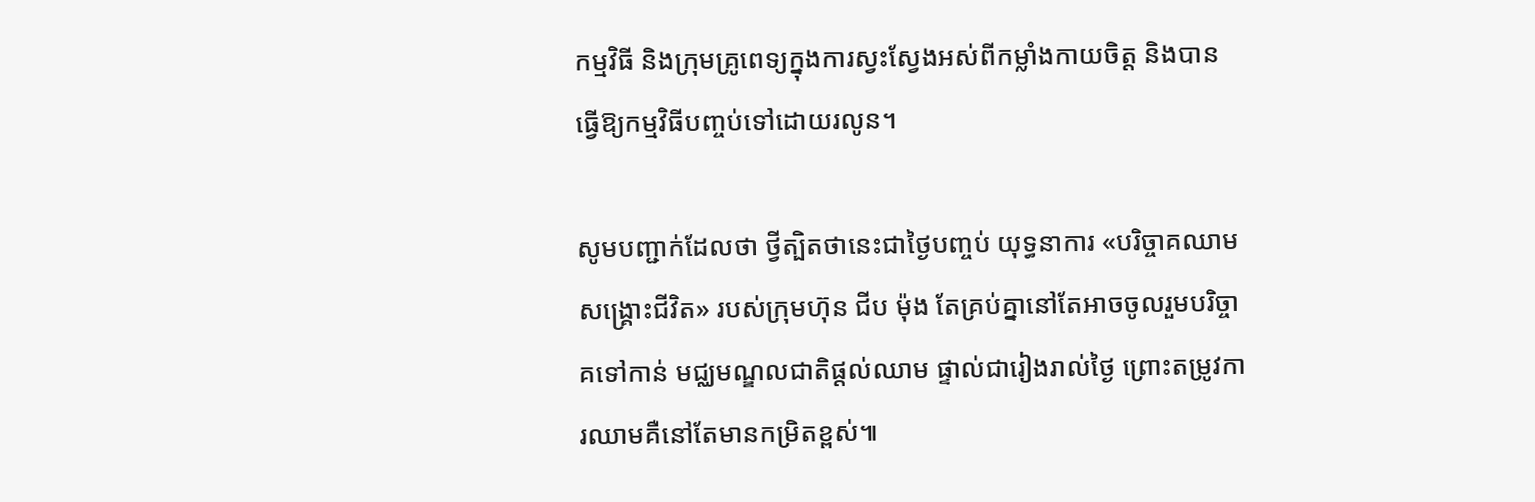កម្មវិធី និងក្រុមគ្រូពេទ្យក្នុងការស្វះស្វែងអស់ពីកម្លាំងកាយចិត្ត និងបានធ្វើឱ្យកម្មវិធីបញ្ចប់ទៅដោយរលូន។

សូមបញ្ជាក់ដែលថា ថ្វីត្បិតថានេះជាថ្ងៃបញ្ចប់ យុទ្ធនាការ «បរិច្ចាគឈាមសង្គ្រោះជីវិត» របស់ក្រុមហ៊ុន ជីប ម៉ុង តែគ្រប់គ្នានៅតែអាចចូលរួមបរិច្ចាគទៅកាន់ មជ្ឈមណ្ឌលជាតិផ្ដល់ឈាម ផ្ទាល់ជារៀងរាល់ថ្ងៃ ព្រោះតម្រូវការឈាមគឺនៅតែមានកម្រិតខ្ពស់៕